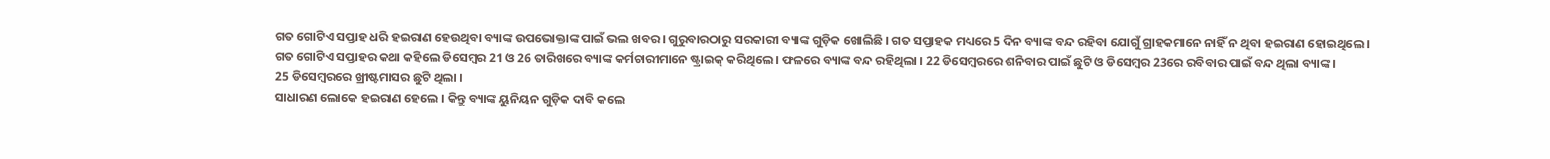ଗତ ଗୋଟିଏ ସପ୍ତାହ ଧରି ହଇରାଣ ହେଉଥିବା ବ୍ୟାଙ୍କ ଉପଭୋକ୍ତାଙ୍କ ପାଇଁ ଭଲ ଖବର । ଗୁରୁବାରଠାରୁ ସରକାରୀ ବ୍ୟାଙ୍କ ଗୁଡ଼ିକ ଖୋଲିଛି । ଗତ ସପ୍ତାହକ ମଧ୍ୟରେ 5 ଦିନ ବ୍ୟାଙ୍କ ବନ୍ଦ ରହିବା ଯୋଗୁଁ ଗ୍ରାହକମାନେ ନାହିଁ ନ ଥିବା ହଇରାଣ ହୋଇଥିଲେ ।
ଗତ ଗୋଟିଏ ସପ୍ତାହର କଥା କହିଲେ ଡିସେମ୍ବର 21 ଓ 26 ତାରିଖରେ ବ୍ୟାଙ୍କ କର୍ମଚାରୀମାନେ ଷ୍ଟ୍ରାଇକ୍ କରିଥିଲେ । ଫଳରେ ବ୍ୟାଙ୍କ ବନ୍ଦ ରହିଥିଲା । 22 ଡିସେମ୍ବରରେ ଶନିବାର ପାଇଁ ଛୁଟି ଓ ଡିସେମ୍ବର 23ରେ ରବିବାର ପାଇଁ ବନ୍ଦ ଥିଲା ବ୍ୟାଙ୍କ ।
25 ଡିସେମ୍ବରରେ ଖ୍ରୀଷ୍ଟମାସର ଛୁଟି ଥିଲା ।
ସାଧାରଣ ଲୋକେ ହଇରାଣ ହେଲେ । କିନ୍ତୁ ବ୍ୟାଙ୍କ ୟୁନିୟନ ଗୁଡ଼ିକ ଦାବି କଲେ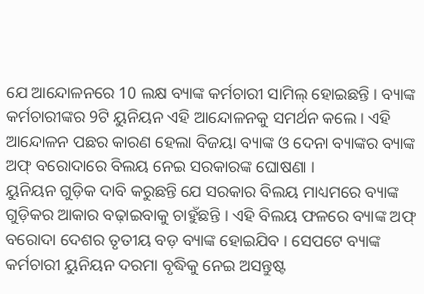ଯେ ଆନ୍ଦୋଳନରେ 10 ଲକ୍ଷ ବ୍ୟାଙ୍କ କର୍ମଚାରୀ ସାମିଲ୍ ହୋଇଛନ୍ତି । ବ୍ୟାଙ୍କ କର୍ମଚାରୀଙ୍କର 9ଟି ୟୁନିୟନ ଏହି ଆନ୍ଦୋଳନକୁ ସମର୍ଥନ କଲେ । ଏହି ଆନ୍ଦୋଳନ ପଛର କାରଣ ହେଲା ବିଜୟା ବ୍ୟାଙ୍କ ଓ ଦେନା ବ୍ୟାଙ୍କର ବ୍ୟାଙ୍କ ଅଫ୍ ବରୋଦାରେ ବିଲୟ ନେଇ ସରକାରଙ୍କ ଘୋଷଣା ।
ୟୁନିୟନ ଗୁଡ଼ିକ ଦାବି କରୁଛନ୍ତି ଯେ ସରକାର ବିଲୟ ମାଧ୍ୟମରେ ବ୍ୟାଙ୍କ ଗୁଡ଼ିକର ଆକାର ବଢ଼ାଇବାକୁ ଚାହୁଁଛନ୍ତି । ଏହି ବିଲୟ ଫଳରେ ବ୍ୟାଙ୍କ ଅଫ୍ ବରୋଦା ଦେଶର ତୃତୀୟ ବଡ଼ ବ୍ୟାଙ୍କ ହୋଇଯିବ । ସେପଟେ ବ୍ୟାଙ୍କ କର୍ମଚାରୀ ୟୁନିୟନ ଦରମା ବୃଦ୍ଧିକୁ ନେଇ ଅସନ୍ତୁଷ୍ଟ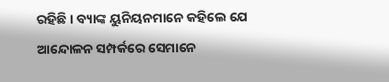ରହିଛି । ବ୍ୟାଙ୍କ ୟୁନିୟନମାନେ କହିଲେ ଯେ ଆନ୍ଦୋଳନ ସମ୍ପର୍କରେ ସେମାନେ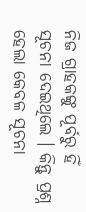ନିଜ ଗ୍ରାହକଙ୍କୁ ପୂର୍ବରୁ ହିଁ ସୂଚନା ଦେଇଥିଲେ । କିନ୍ତୁ ପ୍ରଶ୍ନ ହେଲା କେବଳ ସୂଚନା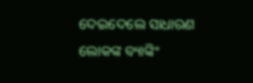ଦେଇଦେଲେ ସାଧାରଣ ଲୋକଙ୍କ ବ୍ୟାଙ୍କିଂ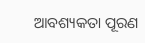ଆବଶ୍ୟକତା ପୂରଣ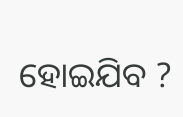ହୋଇଯିବ ?